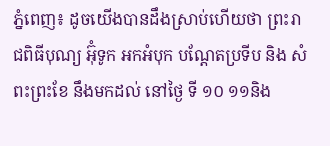ភ្នំពេញ៖ ដូចយេីងបានដឹងស្រាប់ហេីយថា ព្រះរាជពិធីបុណ្យ អ៊ុំទូក អកអំបុក បណ្ដែតប្រទីប និង សំពះព្រះខែ នឹងមកដល់ នៅថ្ងៃ ទី ១០ ១១និង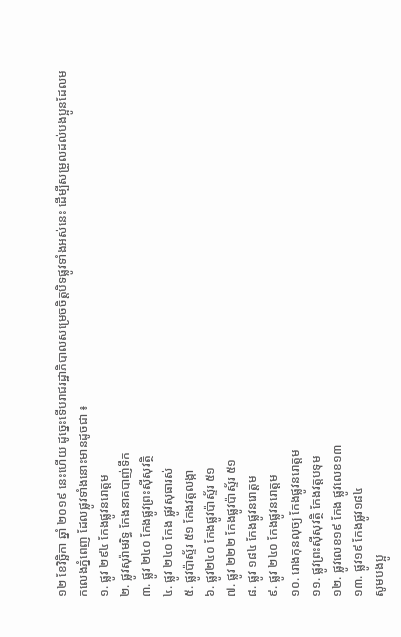១២ ខែវិច្ឆិកា ឆ្នាំ ២០១៩ នេះហេីយ ដូច្នេះទេីបរាជរដ្ឋាភិបាលសម្រេចចិត្តបិទផ្លូវទាំងអស់នេះ ដេីម្បីសម្រួលដល់បងប្អូនដែលមកលេងភ្នំពេញ ដែលផ្លូវទាំងនោះមានដូចជា ៖
១. ផ្លូវ ២៩៤ កែងផ្លូវនរោត្តម
២. ផ្លូវសុរ៉ាមរិទ្ធ កែងនាគបាញ់ទឹក
៣. ផ្លូវ ២៤០ កែងផ្លូវព្រះសុីសុវត្ថិ
៤. ផ្លូវ ២៤០ កែង ផ្លូវសុធារស់
៥. ផ្លូវប៉ាស្ទ័រ ៥១ កែងវត្តលង្កា
៦. ផ្លូវ២៤០ កែងផ្លូវប៉ាស្ទ័រ ៥១
៧. ផ្លូវ ២២២ កែងផ្លូវប៉ាស្ទ័រ ៥១
៨. ផ្លូវ ១៨៤ កែងផ្លូវនរោត្តម
៩. ផ្លូវ ២៤០ កែងផ្លូវនរោត្តម
១០. រោងកុនលុច្យ កែងផ្លូវនរោត្តម
១១. ផ្លូវព្រះសុីសុវត្ថិ កែងវត្តបទុម
១២. ផ្លូវលេខ១៩ កែង ផ្លូវលេខ១៣
១៣. ផ្លូវ១៩ កែងផ្លូវ១៨៤
សូមបងប្អូ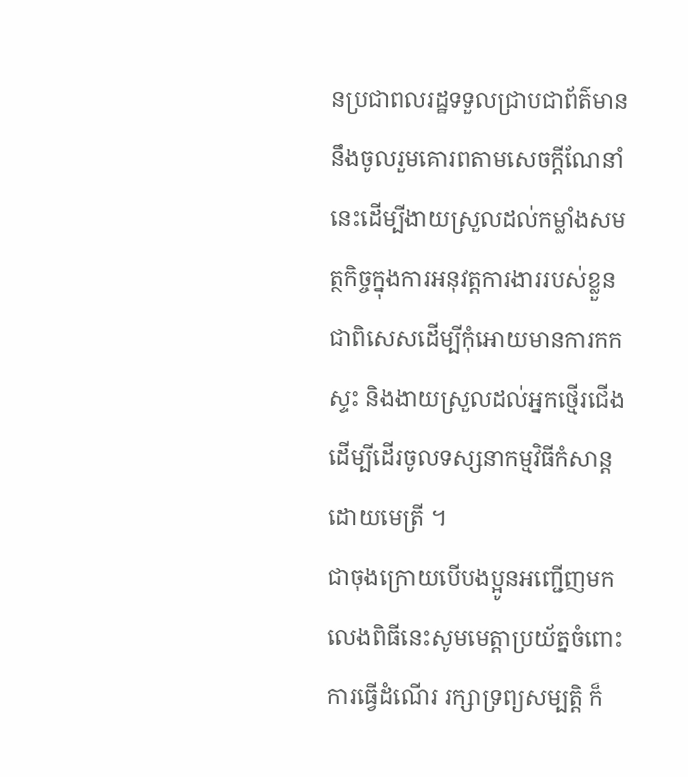នប្រជាពលរដ្ឋទទួលជ្រាបជាព័ត៌មាន នឹងចូលរួមគោរពតាមសេចក្តីណែនាំនេះដេីម្បីងាយស្រួលដល់កម្លាំងសមត្ថកិច្ចក្នុងការអនុវត្តការងាររបស់ខ្លួន ជាពិសេសដេីម្បីកុំអោយមានការកកស្ទះ និងងាយស្រួលដល់អ្នកថ្មេីរជេីងដេីម្បីដេីរចូលទស្សនាកម្មវិធីកំសាន្តដោយមេត្រី ។
ជាចុងក្រោយបេីបងប្អូនអញ្ជេីញមកលេងពិធីនេះសូមមេត្តាប្រយ័ត្នចំពោះការធ្វេីដំណេីរ រក្សាទ្រព្យសម្បត្តិ ក៏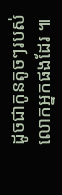ដូចជាកូនតូចៗរបស់លោកអ្នកផងដែរ ៕